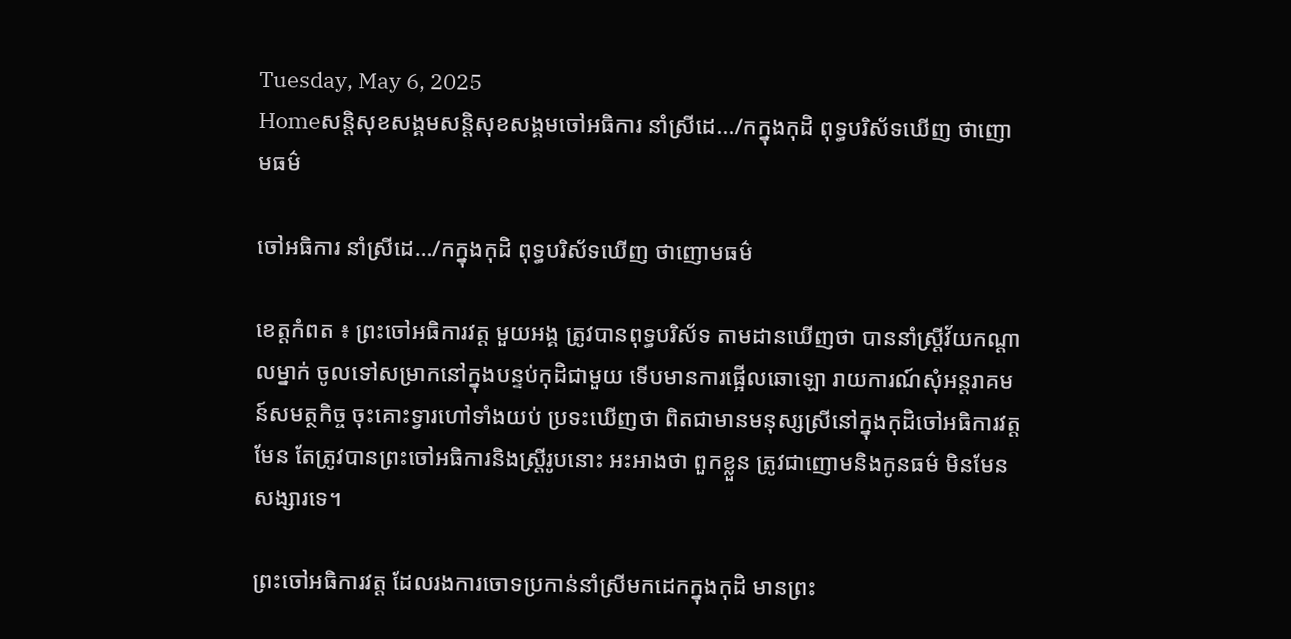Tuesday, May 6, 2025
Homeសន្ដិសុខសង្គមសន្តិសុខសង្គមចៅអធិការ នាំស្រីដេ.../កក្នុងកុដិ ពុទ្ធបរិស័ទឃើញ ថាញោមធម៌

ចៅអធិការ នាំស្រីដេ…/កក្នុងកុដិ ពុទ្ធបរិស័ទឃើញ ថាញោមធម៌

ខេត្តកំពត ៖ ព្រះចៅអធិការវត្ត មួយអង្គ ត្រូវបានពុទ្ធបរិស័ទ តាមដានឃើញថា បាននាំស្ត្រីវ័យកណ្តាលម្នាក់ ចូលទៅសម្រាកនៅក្នុងបន្ទប់កុដិជាមួយ ទើបមានការផ្អើលឆោឡោ រាយការណ៍សុំអន្តរាគមន៍សមត្ថកិច្ច ចុះគោះទ្វារហៅទាំងយប់ ប្រទះឃើញថា ពិតជាមានមនុស្សស្រីនៅក្នុងកុដិចៅអធិការវត្តមែន តែត្រូវបានព្រះចៅអធិការនិងស្ត្រីរូបនោះ អះអាងថា ពួកខ្លួន ត្រូវជាញោមនិងកូនធម៌ មិនមែនសង្សារទេ។

ព្រះចៅអធិការវត្ត ដែលរងការចោទប្រកាន់នាំស្រីមកដេកក្នុងកុដិ មានព្រះ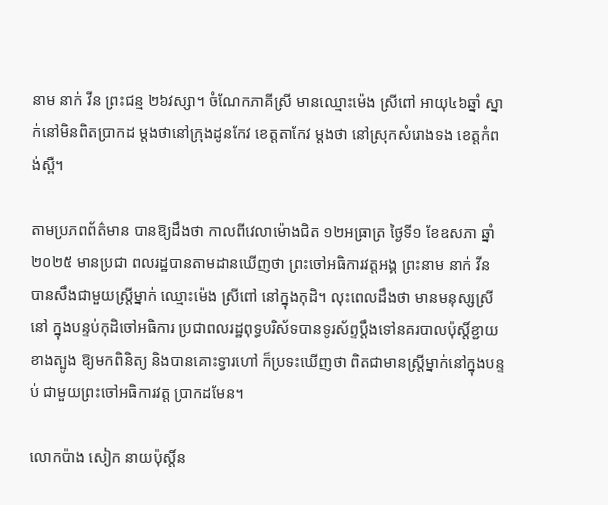នាម នាក់ វីន ព្រះជន្ម ២៦វស្សា។ ចំណែកភាគីស្រី មានឈ្មោះម៉េង ស្រីពៅ អាយុ៤៦ឆ្នាំ ស្នាក់នៅមិនពិតប្រាកដ ម្តងថានៅក្រុងដូនកែវ ខេត្តតាកែវ ម្តងថា នៅស្រុកសំរោងទង ខេត្តកំពង់ស្ពឺ។

តាមប្រភពព័ត៌មាន បានឱ្យដឹងថា កាលពីវេលាម៉ោងជិត ១២អធ្រាត្រ ថ្ងៃទី១ ខែឧសភា ឆ្នាំ២០២៥ មានប្រជា ពលរដ្ឋបានតាមដានឃើញថា ព្រះចៅអធិការវត្តអង្គ ព្រះនាម នាក់ វីន បានសឹងជាមួយស្ត្រីម្នាក់ ឈ្មោះម៉េង ស្រីពៅ នៅក្នុងកុដិ។ លុះពេលដឹងថា មានមនុស្សស្រីនៅ ក្នុងបន្ទប់កុដិចៅអធិការ ប្រជាពលរដ្ឋពុទ្ធបរិស័ទបានទូរស័ព្ទប្តឹងទៅនគរបាលប៉ុស្តិ៍ខ្ជាយខាងត្បូង ឱ្យមកពិនិត្យ និងបានគោះទ្វារហៅ ក៏ប្រទះឃើញថា ពិតជាមានស្ត្រីម្នាក់នៅក្នុងបន្ទប់ ជាមួយព្រះចៅអធិការវត្ត ប្រាកដមែន។

លោកប៉ាង សៀក នាយប៉ុស្តិ៍ន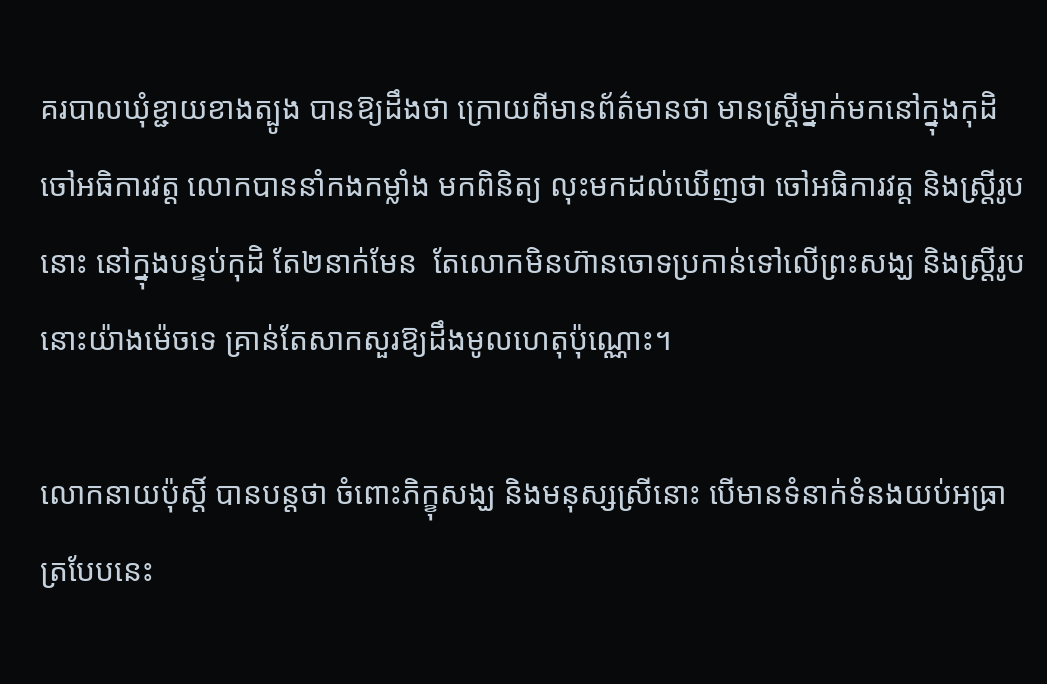គរបាលឃុំខ្ជាយខាងត្បូង បានឱ្យដឹងថា ក្រោយពីមានព័ត៌មានថា មានស្ត្រីម្នាក់មកនៅក្នុងកុដិចៅអធិការវត្ត លោកបាននាំកងកម្លាំង មកពិនិត្យ លុះមកដល់ឃើញថា ចៅអធិការវត្ត និងស្ត្រីរូបនោះ នៅក្នុងបន្ទប់កុដិ តែ២នាក់មែន  តែលោកមិនហ៊ានចោទប្រកាន់ទៅលើព្រះសង្ឃ និងស្ត្រីរូបនោះយ៉ាងម៉េចទេ គ្រាន់តែសាកសួរឱ្យដឹងមូលហេតុប៉ុណ្ណោះ។

លោកនាយប៉ុស្តិ៍ បានបន្តថា ចំពោះភិក្ខុសង្ឃ និងមនុស្សស្រីនោះ បើមានទំនាក់ទំនងយប់អធ្រាត្របែបនេះ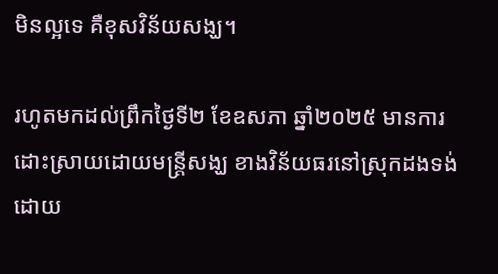មិនល្អទេ គឺខុសវិន័យសង្ឃ។

រហូតមកដល់ព្រឹកថ្ងៃទី២ ខែឧសភា ឆ្នាំ២០២៥ មានការដោះស្រាយដោយមន្ត្រីសង្ឃ ខាងវិន័យធរនៅស្រុកដងទង់ ដោយ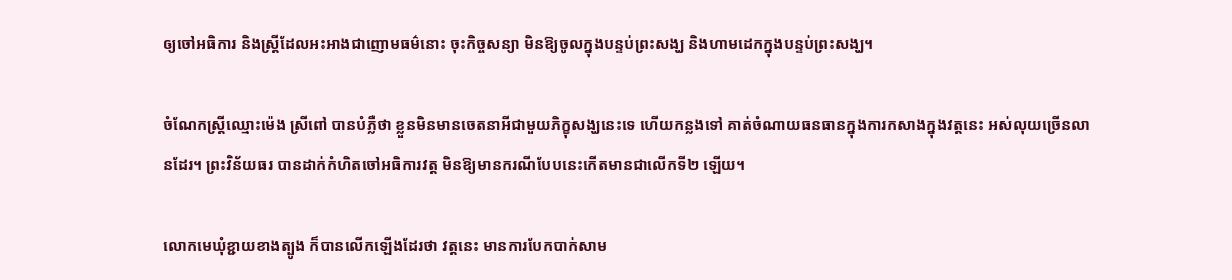ឲ្យចៅអធិការ និងស្ត្រីដែលអះអាងជាញោមធម៌នោះ ចុះកិច្ចសន្យា មិនឱ្យចូលក្នុងបន្ទប់ព្រះសង្ឃ និងហាមដេកក្នុងបន្ទប់ព្រះសង្ឃ។

ចំណែកស្ត្រីឈ្មោះម៉េង ស្រីពៅ បានបំភ្លឺថា ខ្លួនមិនមានចេតនាអីជាមួយភិក្ខុសង្ឃនេះទេ ហើយកន្លងទៅ គាត់ចំណាយធនធានក្នុងការកសាងក្នុងវត្តនេះ អស់លុយច្រើនលានដែរ។ ព្រះវិន័យធរ បានដាក់កំហិតចៅអធិការវត្ត មិនឱ្យមានករណីបែបនេះកើតមានជាលើកទី២ ឡើយ។

លោកមេឃុំខ្ជាយខាងត្បូង ក៏បានលើកឡើងដែរថា វត្តនេះ មានការបែកបាក់សាម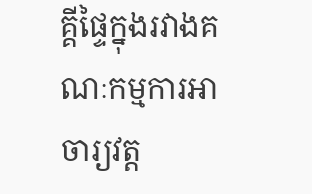គ្គីផ្ទៃក្នុងរវាងគណៈកម្មការអាចារ្យវត្ត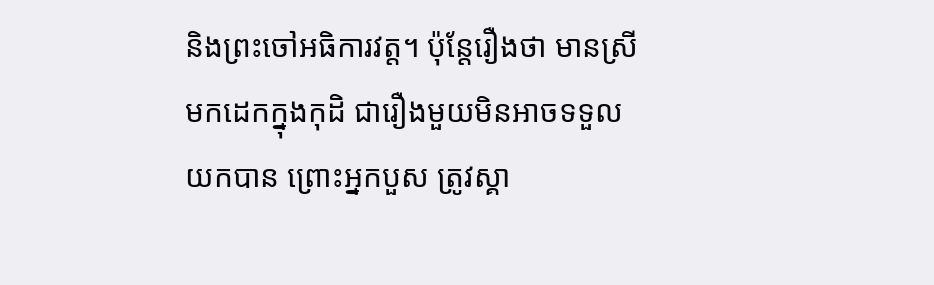និងព្រះចៅអធិការវត្ត។ ប៉ុន្តែរឿងថា មានស្រី មកដេកក្នុងកុដិ ជារឿងមួយមិនអាចទទួលយកបាន ព្រោះអ្នកបួស ត្រូវស្គា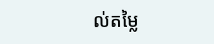ល់តម្លៃ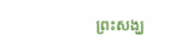ព្រះសង្ឃ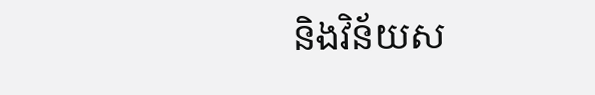និងវិន័យស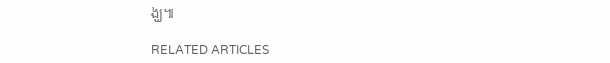ង្ឃ៕

RELATED ARTICLES